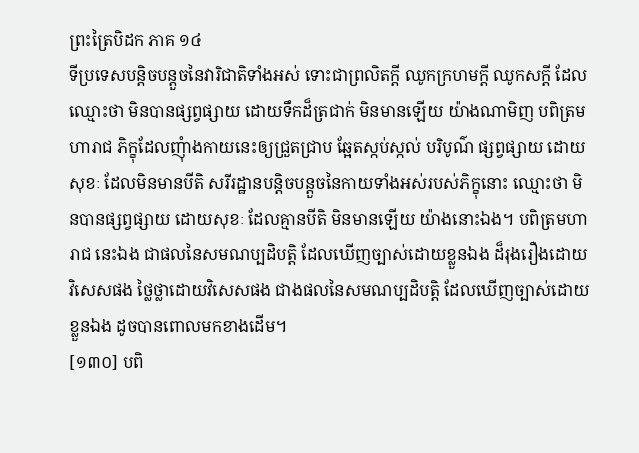ព្រះត្រៃបិដក ភាគ ១៤
ទីប្រទេសបន្តិចបន្តួចនៃវារិជាតិទាំងអស់ ទោះជាព្រលិតក្តី ឈូកក្រហមក្តី ឈូកសក្តី ដែលឈ្មោះថា មិនបានផ្សព្វផ្សាយ ដោយទឹកដ៏ត្រជាក់ មិនមានឡើយ យ៉ាងណាមិញ បពិត្រមហារាជ ភិក្ខុដែលញុំាងកាយនេះឲ្យជ្រួតជ្រាប ឆ្អែតស្កប់ស្កល់ បរិបូណ៌ ផ្សព្វផ្សាយ ដោយសុខៈ ដែលមិនមានបីតិ សរីរដ្ឋានបន្តិចបន្តួចនៃកាយទាំងអស់របស់ភិក្ខុនោះ ឈ្មោះថា មិនបានផ្សព្វផ្សាយ ដោយសុខៈ ដែលគ្មានបីតិ មិនមានឡើយ យ៉ាងនោះឯង។ បពិត្រមហារាជ នេះឯង ជាផលនៃសមណប្បដិបត្តិ ដែលឃើញច្បាស់ដោយខ្លួនឯង ដ៏រុងរឿងដោយវិសេសផង ថ្លៃថ្លាដោយវិសេសផង ជាងផលនៃសមណប្បដិបត្តិ ដែលឃើញច្បាស់ដោយខ្លួនឯង ដូចបានពោលមកខាងដើម។
[១៣០] បពិ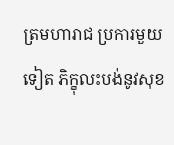ត្រមហារាជ ប្រការមួយទៀត ភិក្ខុលះបង់នូវសុខ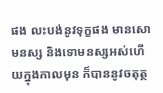ផង លះបង់នូវទុក្ខផង មានសោមនស្ស និងទោមនស្សអស់ហើយក្នុងកាលមុន ក៏បាននូវចតុត្ថ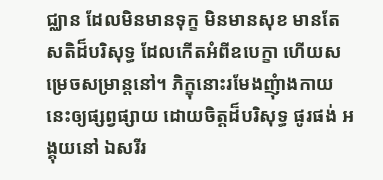ជ្ឈាន ដែលមិនមានទុក្ខ មិនមានសុខ មានតែសតិដ៏បរិសុទ្ធ ដែលកើតអំពីឧបេក្ខា ហើយសម្រេចសម្រាន្តនៅ។ ភិក្ខុនោះរមែងញុំាងកាយនេះឲ្យផ្សព្វផ្សាយ ដោយចិត្តដ៏បរិសុទ្ធ ផូរផង់ អង្គុយនៅ ឯសរីរ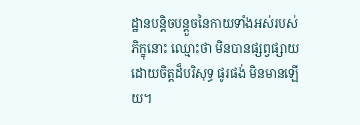ដ្ឋានបន្តិចបន្តួចនៃកាយទាំងអស់របស់ភិក្ខុនោះ ឈ្មោះថា មិនបានផ្សព្វផ្សាយ ដោយចិត្តដ៏បរិសុទ្ធ ផូរផង់ មិនមានឡើយ។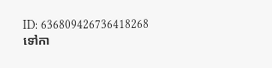ID: 636809426736418268
ទៅកា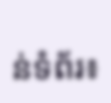ន់ទំព័រ៖